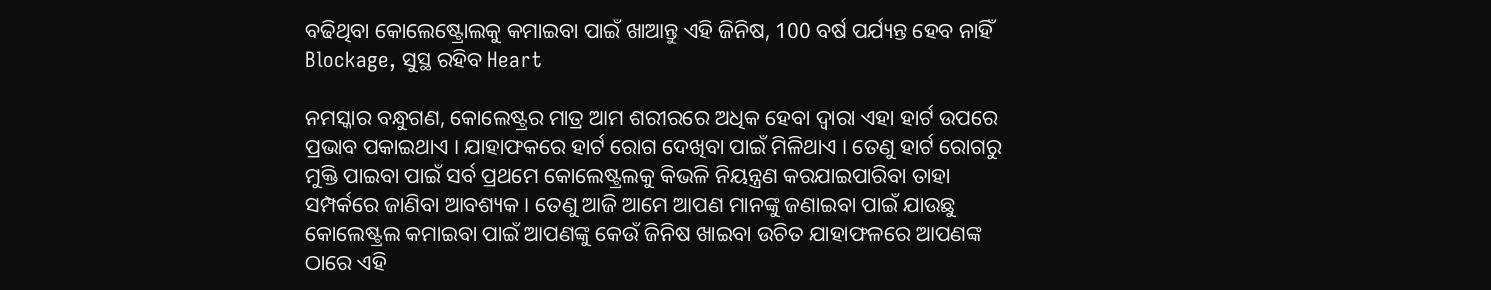ବଢିଥିବା କୋଲେଷ୍ଟ୍ରୋଲକୁ କମାଇବା ପାଇଁ ଖାଆନ୍ତୁ ଏହି ଜିନିଷ, 100 ବର୍ଷ ପର୍ଯ୍ୟନ୍ତ ହେବ ନାହିଁ Blockage, ସୁସ୍ଥ ରହିବ Heart

ନମସ୍କାର ବନ୍ଧୁଗଣ, କୋଲେଷ୍ଟ୍ରର ମାତ୍ର ଆମ ଶରୀରରେ ଅଧିକ ହେବା ଦ୍ଵାରା ଏହା ହାର୍ଟ ଉପରେ ପ୍ରଭାବ ପକାଇଥାଏ । ଯାହାଫକରେ ହାର୍ଟ ରୋଗ ଦେଖିବା ପାଇଁ ମିଳିଥାଏ । ତେଣୁ ହାର୍ଟ ରୋଗରୁ ମୁକ୍ତି ପାଇବା ପାଇଁ ସର୍ବ ପ୍ରଥମେ କୋଲେଷ୍ଟ୍ରଲକୁ କିଭଳି ନିୟନ୍ତ୍ରଣ କରଯାଇପାରିବା ତାହା ସମ୍ପର୍କରେ ଜାଣିବା ଆବଶ୍ୟକ । ତେଣୁ ଆଜି ଆମେ ଆପଣ ମାନଙ୍କୁ ଜଣାଇବା ପାଇଁ ଯାଉଛୁ କୋଲେଷ୍ଟ୍ରଲ କମାଇବା ପାଇଁ ଆପଣଙ୍କୁ କେଉଁ ଜିନିଷ ଖାଇବା ଉଚିତ ଯାହାଫଳରେ ଆପଣଙ୍କ ଠାରେ ଏହି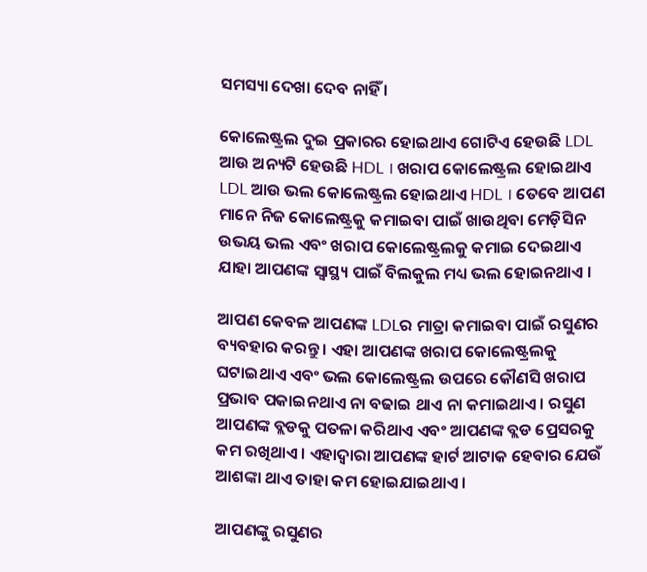ସମସ୍ୟା ଦେଖା ଦେବ ନାହିଁ ।

କୋଲେଷ୍ଟ୍ରଲ ଦୁଇ ପ୍ରକାରର ହୋଇଥାଏ ଗୋଟିଏ ହେଉଛି LDL ଆଉ ଅନ୍ୟଟି ହେଉଛି HDL । ଖରାପ କୋଲେଷ୍ଟ୍ରଲ ହୋଇଥାଏ  LDL ଆଉ ଭଲ କୋଲେଷ୍ଟ୍ରଲ ହୋଇଥାଏ HDL । ତେବେ ଆପଣ ମାନେ ନିଜ କୋଲେଷ୍ଟ୍ରକୁ କମାଇବା ପାଇଁ ଖାଉଥିବା ମେଡ଼ିସିନ ଉଭୟ ଭଲ ଏବଂ ଖରାପ କୋଲେଷ୍ଟ୍ରଲକୁ କମାଇ ଦେଇଥାଏ ଯାହା ଆପଣଙ୍କ ସ୍ୱାସ୍ଥ୍ୟ ପାଇଁ ବିଲକୁଲ ମଧ୍ୟ ଭଲ ହୋଇନଥାଏ ।

ଆପଣ କେବଳ ଆପଣଙ୍କ LDLର ମାତ୍ରା କମାଇବା ପାଇଁ ରସୁଣର ବ୍ୟବହାର କରନ୍ତୁ । ଏହା ଆପଣଙ୍କ ଖରାପ କୋଲେଷ୍ଟ୍ରଲକୁ ଘଟାଇଥାଏ ଏବଂ ଭଲ କୋଲେଷ୍ଟ୍ରଲ ଉପରେ କୌଣସି ଖରାପ ପ୍ରଭାବ ପକାଇନଥାଏ ନା ବଢାଇ ଥାଏ ନା କମାଇଥାଏ । ରସୁଣ ଆପଣଙ୍କ ବ୍ଲଡକୁ ପତଳା କରିଥାଏ ଏବଂ ଆପଣଙ୍କ ବ୍ଲଡ ପ୍ରେସରକୁ କମ ରଖିଥାଏ । ଏହାଦ୍ବାରା ଆପଣଙ୍କ ହାର୍ଟ ଆଟାକ ହେବାର ଯେଉଁ ଆଶଙ୍କା ଥାଏ ତାହା କମ ହୋଇଯାଇଥାଏ ।

ଆପଣଙ୍କୁ ରସୁଣର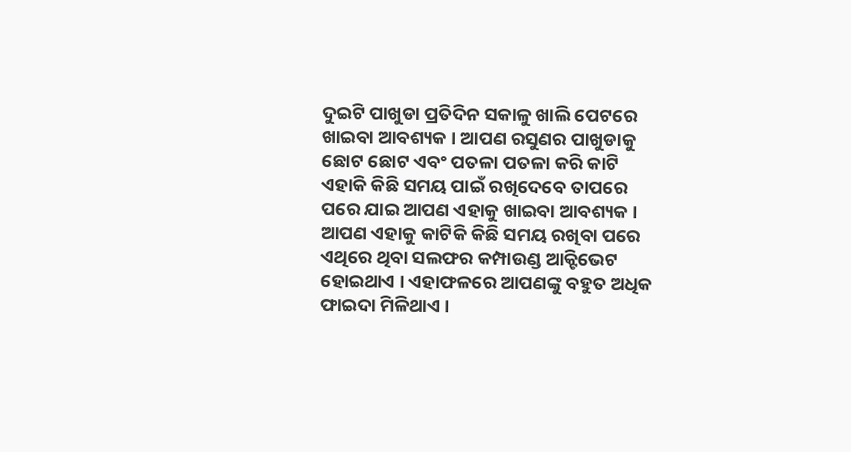ଦୁଇଟି ପାଖୁଡା ପ୍ରତିଦିନ ସକାଳୁ ଖାଲି ପେଟରେ ଖାଇବା ଆବଶ୍ୟକ । ଆପଣ ରସୁଣର ପାଖୁଡାକୁ ଛୋଟ ଛୋଟ ଏବଂ ପତଳା ପତଳା କରି କାଟି ଏହାକି କିଛି ସମୟ ପାଇଁ ରଖିଦେବେ ତାପରେ ପରେ ଯାଇ ଆପଣ ଏହାକୁ ଖାଇବା ଆବଶ୍ୟକ । ଆପଣ ଏହାକୁ କାଟିକି କିଛି ସମୟ ରଖିବା ପରେ ଏଥିରେ ଥିବା ସଲଫର କମ୍ପାଉଣ୍ଡ ଆକ୍ଟିଭେଟ ହୋଇଥାଏ । ଏହାଫଳରେ ଆପଣଙ୍କୁ ବହୁତ ଅଧିକ ଫାଇଦା ମିଳିଥାଏ ।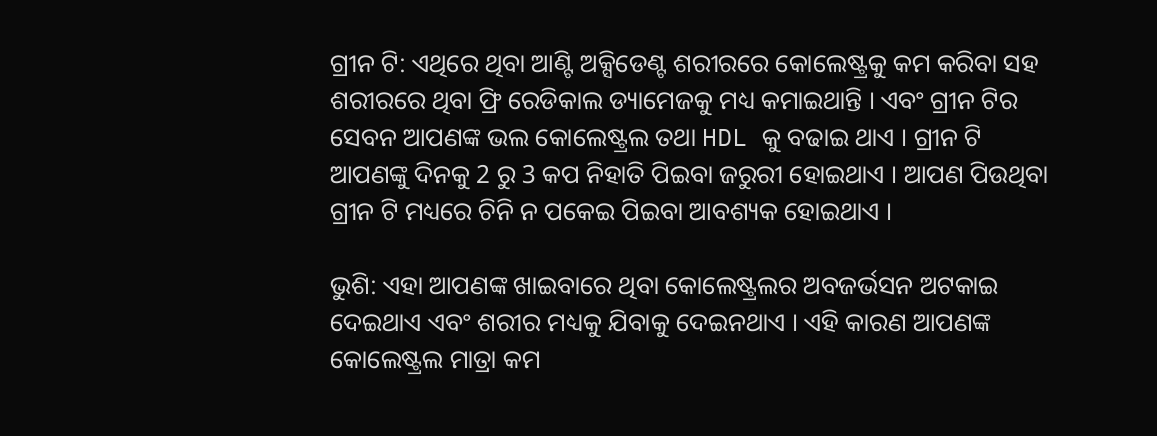ଗ୍ରୀନ ଟି: ଏଥିରେ ଥିବା ଆଣ୍ଟି ଅକ୍ସିଡେଣ୍ଟ ଶରୀରରେ କୋଲେଷ୍ଟ୍ରକୁ କମ କରିବା ସହ ଶରୀରରେ ଥିବା ଫ୍ରି ରେଡିକାଲ ଡ୍ୟାମେଜକୁ ମଧ୍ୟ କମାଇଥାନ୍ତି । ଏବଂ ଗ୍ରୀନ ଟିର ସେବନ ଆପଣଙ୍କ ଭଲ କୋଲେଷ୍ଟ୍ରଲ ତଥା HDL କୁ ବଢାଇ ଥାଏ । ଗ୍ରୀନ ଟି ଆପଣଙ୍କୁ ଦିନକୁ 2 ରୁ 3 କପ ନିହାତି ପିଇବା ଜରୁରୀ ହୋଇଥାଏ । ଆପଣ ପିଉଥିବା ଗ୍ରୀନ ଟି ମଧ୍ୟରେ ଚିନି ନ ପକେଇ ପିଇବା ଆବଶ୍ୟକ ହୋଇଥାଏ ।

ଭୁଶି: ଏହା ଆପଣଙ୍କ ଖାଇବାରେ ଥିବା କୋଲେଷ୍ଟ୍ରଲର ଅବଜର୍ଭସନ ଅଟକାଇ ଦେଇଥାଏ ଏବଂ ଶରୀର ମଧ୍ୟକୁ ଯିବାକୁ ଦେଇନଥାଏ । ଏହି କାରଣ ଆପଣଙ୍କ କୋଲେଷ୍ଟ୍ରଲ ମାତ୍ରା କମ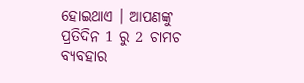ହୋଇଥାଏ । ଆପଣଙ୍କୁ ପ୍ରତିଦିନ 1 ରୁ 2 ଚାମଚ ବ୍ୟବହାର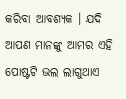କରିବା ଆବଶ୍ୟକ । ଯଦି ଆପଣ ମାନଙ୍କୁ ଆମର ଏହି ପୋଷ୍ଟଟି ଭଲ ଲାଗୁଥାଏ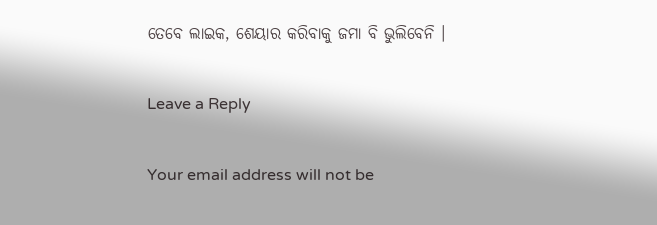ତେବେ ଲାଇକ, ଶେୟାର କରିବାକୁ ଜମା ବି ଭୁଲିବେନି ।

Leave a Reply

Your email address will not be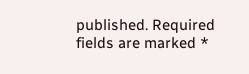published. Required fields are marked *